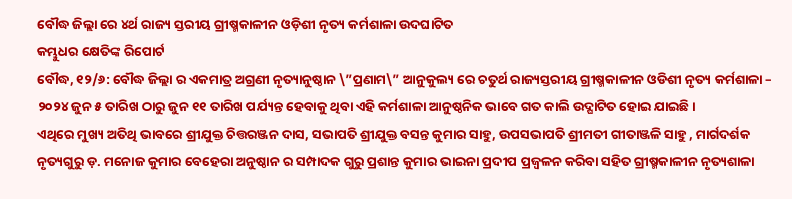ବୌଦ୍ଧ ଜିଲ୍ଲା ରେ ୪ର୍ଥ ରାଜ୍ୟ ସ୍ତରୀୟ ଗ୍ରୀଷ୍ମକାଳୀନ ଓଡ଼ିଶୀ ନୃତ୍ୟ କର୍ମଶାଳା ଉଦଘାଟିତ
କମ୍ଭୁଧର କ୍ଷେତିଙ୍କ ରିପୋର୍ଟ
ବୌଦ୍ଧ, ୧୨/୬: ବୌଦ୍ଧ ଜିଲ୍ଲା ର ଏକମାତ୍ର ଅଗ୍ରଣୀ ନୃତ୍ୟାନୁଷ୍ଠାନ \”ପ୍ରଣାମ\” ଆନୁକୁଲ୍ୟ ରେ ଚତୁର୍ଥ ରାଜ୍ୟସ୍ତରୀୟ ଗ୍ରୀଷ୍ମକାଳୀନ ଓଡିଶୀ ନୃତ୍ୟ କର୍ମଶାଳା – ୨୦୨୪ ଜୁନ ୫ ତାରିଖ ଠାରୁ ଜୁନ ୧୧ ତାରିଖ ପର୍ଯ୍ୟନ୍ତ ହେବାକୁ ଥିବା ଏହି କର୍ମଶାଳା ଆନୁଷ୍ଠନିକ ଭାବେ ଗତ କାଲି ଉଦ୍ଘାଟିତ ହୋଇ ଯାଇଛି।
ଏଥିରେ ମୁଖ୍ୟ ଅତିଥି ଭାବରେ ଶ୍ରୀଯୁକ୍ତ ଚିତ୍ତରଞ୍ଜନ ଦାସ, ସଭାପତି ଶ୍ରୀଯୁକ୍ତ ବସନ୍ତ କୁମାର ସାହୁ, ଉପସଭାପତି ଶ୍ରୀମତୀ ଗୀତାଞ୍ଜଳି ସାହୁ , ମାର୍ଗଦର୍ଶକ ନୃତ୍ୟଗୁରୁ ଡ଼. ମନୋଜ କୁମାର ବେହେରା ଅନୁଷ୍ଠାନ ର ସମ୍ପାଦକ ଗୁରୁ ପ୍ରଶାନ୍ତ କୁମାର ଭାଇନା ପ୍ରଦୀପ ପ୍ରଜ୍ବଳନ କରିବା ସହିତ ଗ୍ରୀଷ୍ମକାଳୀନ ନୃତ୍ୟଶାଳା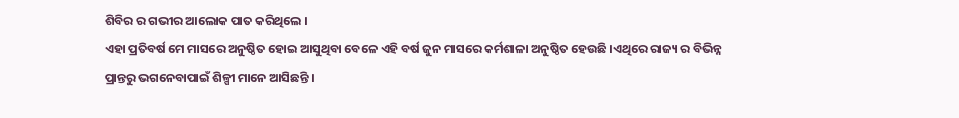ଶିବିର ର ଗଭୀର ଆଲୋକ ପାତ କରିଥିଲେ ।
ଏହା ପ୍ରତିବର୍ଷ ମେ ମାସରେ ଅନୁଷ୍ଠିତ ହୋଇ ଆସୁଥିବା ବେଳେ ଏହି ବର୍ଷ ଜୁନ ମାସରେ କର୍ମଶାଳା ଅନୁଷ୍ଠିତ ହେଉଛି ।ଏଥିରେ ରାଜ୍ୟ ର ବିଭିନ୍ନ ପ୍ରାନ୍ତରୁ ଭଗନେବାପାଇଁ ଶିଳ୍ପୀ ମାନେ ଆସିଛନ୍ତି ।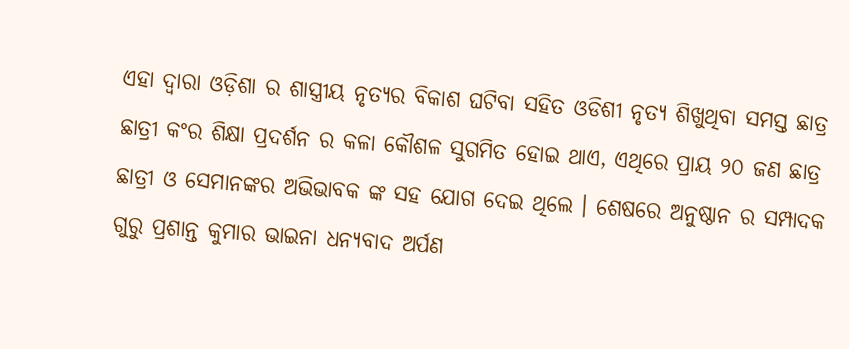ଏହା ଦ୍ୱାରା ଓଡ଼ିଶା ର ଶାସ୍ତ୍ରୀୟ ନୃତ୍ୟର ବିକାଶ ଘଟିବା ସହିତ ଓଡିଶୀ ନୃତ୍ୟ ଶିଖୁଥିବା ସମସ୍ତ ଛାତ୍ର ଛାତ୍ରୀ କଂର ଶିକ୍ଷା ପ୍ରଦର୍ଶନ ର କଳା କୌଶଳ ସୁଗମିତ ହୋଇ ଥାଏ, ଏଥିରେ ପ୍ରାୟ ୨୦ ଜଣ ଛାତ୍ର ଛାତ୍ରୀ ଓ ସେମାନଙ୍କର ଅଭିଭାବକ ଙ୍କ ସହ ଯୋଗ ଦେଇ ଥିଲେ । ଶେଷରେ ଅନୁଷ୍ଠାନ ର ସମ୍ପାଦକ ଗୁରୁ ପ୍ରଶାନ୍ତ କୁମାର ଭାଇନା ଧନ୍ୟବାଦ ଅର୍ପଣ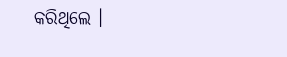କରିଥିଲେ ।